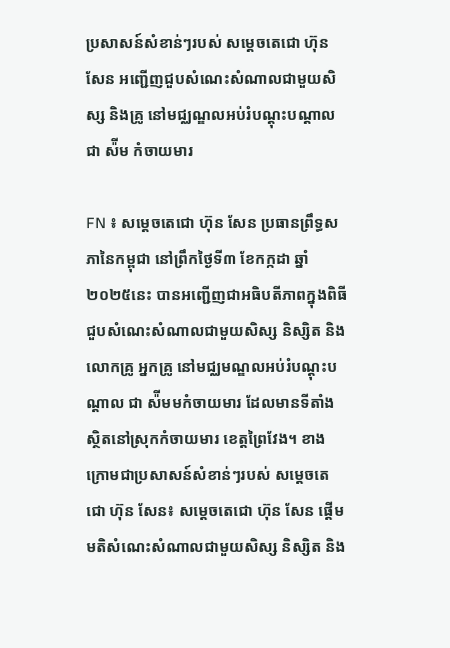ប្រសាសន៍សំខាន់ៗរបស់ សម្ដេចតេជោ ហ៊ុន សែន អញ្ជើញជួបសំណេះសំណាលជាមួយសិស្ស និងគ្រូ នៅមជ្ឈណ្ឌលអប់រំបណ្ដុះបណ្ដាល ជា ស៉ីម កំចាយមារ

FN ៖ សម្ដេចតេជោ ហ៊ុន សែន ប្រធានព្រឹទ្ធសភានៃកម្ពុជា នៅព្រឹកថ្ងៃទី៣ ខែកក្កដា ឆ្នាំ២០២៥នេះ បានអញ្ជើញជាអធិបតីភាពក្នុងពិធីជួបសំណេះសំណាលជាមួយសិស្ស និស្សិត និងលោកគ្រូ អ្នកគ្រូ នៅមជ្ឈមណ្ឌលអប់រំបណ្ដុះបណ្ដាល ជា ស៉ីមមកំចាយមារ ដែលមានទីតាំងស្ថិតនៅស្រុកកំចាយមារ ខេត្តព្រៃវែង។ ខាងក្រោមជាប្រសាសន៍សំខាន់ៗរបស់ សម្ដេចតេជោ ហ៊ុន សែន៖ សម្ដេចតេជោ ហ៊ុន សែន ផ្ដើមមតិសំណេះសំណាលជាមួយសិស្ស និស្សិត និង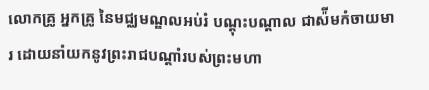លោកគ្រូ អ្នកគ្រូ នៃមជ្ឈមណ្ឌលអប់រំ បណ្ដុះបណ្ដាល ជាស៉ីមកំចាយមារ ដោយនាំយកនូវព្រះរាជបណ្ដាំរបស់ព្រះមហា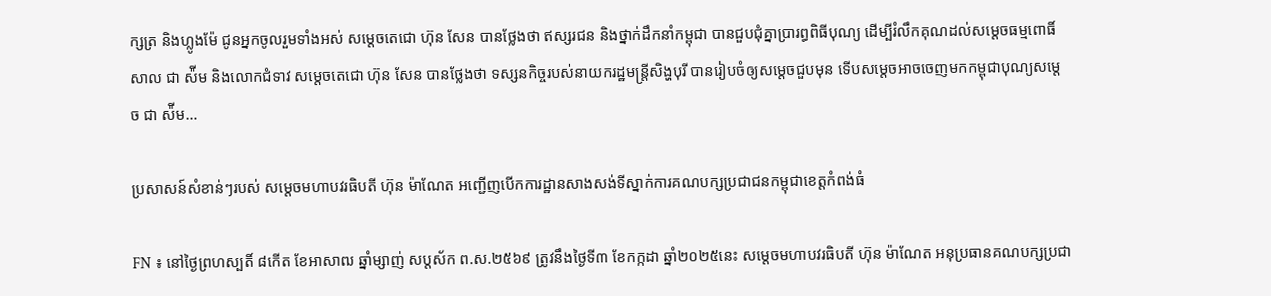ក្សត្រ និងហ្លូងម៉ែ ជូនអ្នកចូលរួមទាំងអស់ សម្ដេចតេជោ ហ៊ុន សែន បានថ្លែងថា ឥស្សរជន និងថ្នាក់ដឹកនាំកម្ពុជា បានជួបជុំគ្នាប្រារព្ធពិធីបុណ្យ ដើម្បីរំលឹកគុណដល់សម្ដេចធម្មពោធិ៍សាល ជា ស៉ីម និងលោកជំទាវ សម្ដេចតេជោ ហ៊ុន សែន បានថ្លែងថា ទស្សនកិច្ចរបស់នាយករដ្ឋមន្ដ្រីសិង្ហបុរី បានរៀបចំឲ្យសម្ដេចជួបមុន ទើបសម្ដេចអាចចេញមកកម្ពុជាបុណ្យសម្ដេច ជា ស៉ីម…

ប្រសាសន៍សំខាន់ៗរបស់ សម្តេចមហាបវរធិបតី ហ៊ុន ម៉ាណែត អញ្ជើញបើកការដ្ឋានសាងសង់ទីស្នាក់ការគណបក្សប្រជាជនកម្ពុជាខេត្តកំពង់ធំ

FN ៖ នៅថ្ងៃព្រហស្បតិ៍ ៨កើត ខែអាសាឍ ឆ្នាំម្សាញ់ សប្ដស័ក ព.ស.២៥៦៩ ត្រូវនឹងថ្ងៃទី៣ ខែកក្កដា ឆ្នាំ២០២៥នេះ សម្តេចមហាបវរធិបតី ហ៊ុន ម៉ាណែត អនុប្រធានគណបក្សប្រជា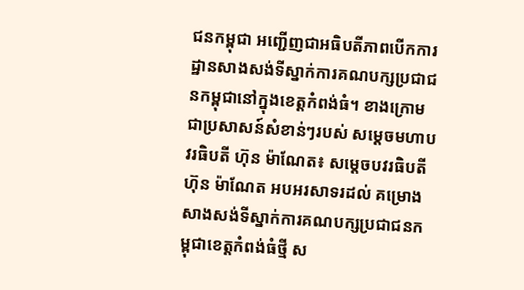ជនកម្ពុជា អញ្ជើញជាអធិបតីភាពបើកការដ្ឋានសាងសង់ទីស្នាក់ការគណបក្សប្រជាជនកម្ពុជានៅក្នុងខេត្តកំពង់ធំ។ ខាងក្រោមជាប្រសាសន៍សំខាន់ៗរបស់ សម្តេចមហាបវរធិបតី ហ៊ុន ម៉ាណែត៖ សម្តេចបវរធិបតី ហ៊ុន ម៉ាណែត អបអរសាទរដល់ គម្រោងសាងសង់ទីស្នាក់ការគណបក្សប្រជាជនកម្ពុជាខេត្តកំពង់ធំថ្មី ស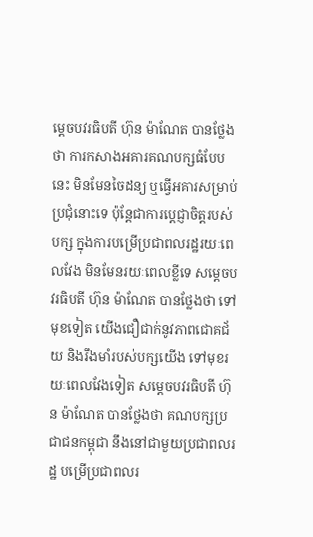ម្តេចបវរធិបតី ហ៊ុន ម៉ាណែត បានថ្លែងថា ការកសាងអគារគណបក្សធំបែបនេះ មិនមែនចៃដន្យ ឬធ្វើអគារសម្រាប់ប្រជុំនោះទេ ប៉ុន្តែជាការប្តេជ្ញាចិត្តរបស់បក្ស ក្នុងការបម្រើប្រជាពលរដ្ឋរយៈពេលវែង មិនមែនរយៈពេលខ្លីទេ សម្តេចបវរធិបតី ហ៊ុន ម៉ាណែត បានថ្លែងថា ទៅមុខទៀត យើងជឿជាក់នូវភាពជោគជ័យ និងរឹងមាំរបស់បក្សយើង ទៅមុខរយៈពេលវែងទៀត សម្តេចបវរធិបតី ហ៊ុន ម៉ាណែត បានថ្លែងថា គណបក្សប្រជាជនកម្ពុជា នឹងនៅជាមួយប្រជាពលរដ្ឋ បម្រើប្រជាពលរ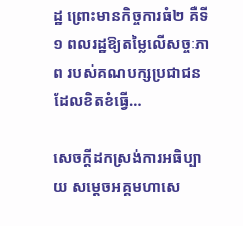ដ្ឋ ព្រោះមានកិច្ចការធំ២ គឺទី១ ពលរដ្ឋឱ្យតម្លៃលើសច្ចៈភាព របស់គណបក្សប្រជាជន ដែលខិតខំធ្វើ…

សេចក្ដីដកស្រង់ការអធិប្បាយ សម្ដេចអគ្គមហាសេ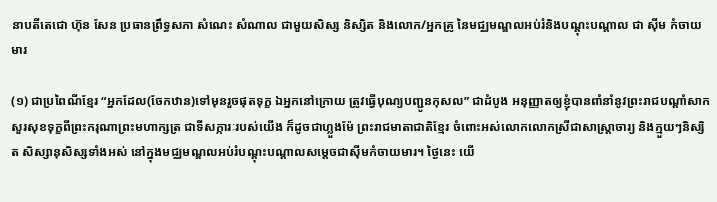នាបតីតេជោ ហ៊ុន សែន ប្រធានព្រឹទ្ធសភា សំណេះ សំណាល ជាមួយសិស្ស និស្សិត និងលោក/អ្នកគ្រូ នៃមជ្ឈមណ្ឌលអប់រំនិងបណ្ដុះបណ្តាល ជា ស៊ីម កំចាយមារ

(១) ជាប្រពៃណីខ្មែរ “អ្នកដែល(ចែកឋាន)ទៅមុនរួចផុតទុក្ខ ឯអ្នកនៅក្រោយ ត្រូវធ្វើបុណ្យបញ្ជូនកុសល” ជាដំបូង អនុញ្ញាតឲ្យខ្ញុំបានពាំនាំនូវព្រះរាជបណ្ដាំសាកសួរសុខទុក្ខពីព្រះករុណាព្រះមហាក្សត្រ ជាទីសក្ការៈរបស់យើង ក៏ដូចជាហ្លួងម៉ែ ព្រះរាជមាតាជាតិខ្មែរ ចំពោះអស់លោកលោកស្រីជាសាស្រ្តាចារ្យ និងក្មួយៗនិស្សិត សិស្សានុសិស្សទាំងអស់ នៅក្នុងមជ្ឈមណ្ឌលអប់រំបណ្ដុះបណ្ដាលសម្ដេចជាស៊ីមកំចាយមារ។ ថ្ងៃនេះ យើ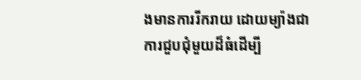ងមានការរីករាយ ដោយម្យ៉ាងជាការជួបជុំមួយដ៏ធំដើម្បី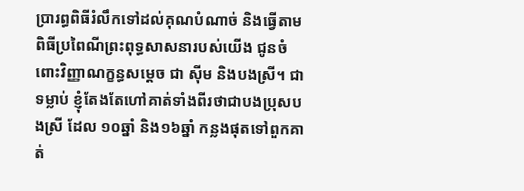ប្រារព្ធពិធីរំលឹកទៅដល់គុណបំណាច់ និងធ្វើតាមពិធីប្រពៃណីព្រះពុទ្ធសាសនារបស់យើង ជូនចំពោះវិញ្ញាណក្ខន្ធសម្ដេច ជា ស៊ីម និងបងស្រី។ ជាទម្លាប់ ខ្ញុំតែងតែហៅគាត់ទាំងពីរថាជាបងប្រុសបងស្រី ដែល ១០ឆ្នាំ និង១៦ឆ្នាំ កន្លងផុតទៅពួកគាត់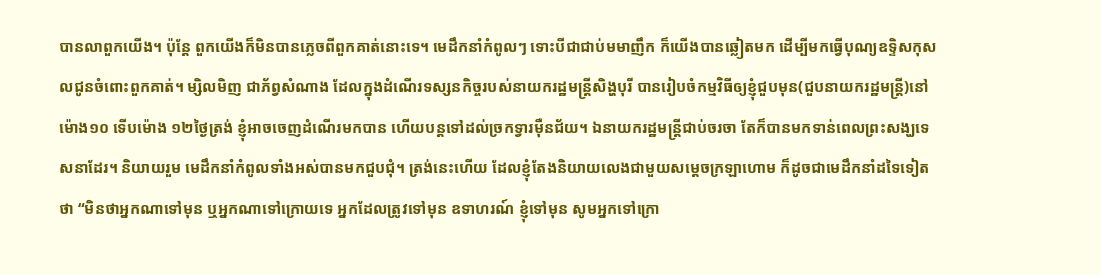បានលាពួកយើង។ ប៉ុន្តែ ពួកយើងក៏មិនបានភ្លេចពីពួកគាត់នោះទេ។ មេដឹកនាំកំពូលៗ ទោះបីជាជាប់មមាញឹក ក៏យើងបានឆ្លៀតមក ដើម្បីមកធ្វើបុណ្យឧទ្ទិសកុសលជូនចំពោះពួកគាត់។ ម្សិលមិញ ជាភ័ព្វសំណាង ដែលក្នុងដំណើរទស្សនកិច្ចរបស់នាយករដ្ឋមន្រ្តីសិង្ហបុរី បានរៀបចំកម្មវិធីឲ្យខ្ញុំជួបមុន(ជួបនាយករដ្ឋមន្រ្តី)នៅម៉ោង១០ ទើបម៉ោង ១២ថ្ងៃត្រង់ ខ្ញុំអាចចេញដំណើរមកបាន ហើយបន្តទៅដល់ច្រកទ្វារម៉ឺនជ័យ។ ឯនាយករដ្ឋមន្រ្តីជាប់ចរចា តែក៏បានមកទាន់ពេលព្រះសង្ឃទេសនាដែរ។ និយាយរួម មេដឹកនាំកំពូលទាំងអស់បានមកជួបជុំ។ ត្រង់នេះហើយ ដែលខ្ញុំតែងនិយាយលេងជាមួយសម្ដេចក្រឡាហោម ក៏ដូចជាមេដឹកនាំដទៃទៀតថា “មិនថាអ្នកណាទៅមុន ឬអ្នកណាទៅក្រោយទេ អ្នកដែលត្រូវទៅមុន ឧទាហរណ៍ ខ្ញុំទៅមុន សូមអ្នកទៅក្រោ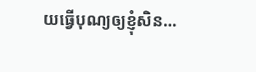យធ្វើបុណ្យឲ្យខ្ញុំសិន…